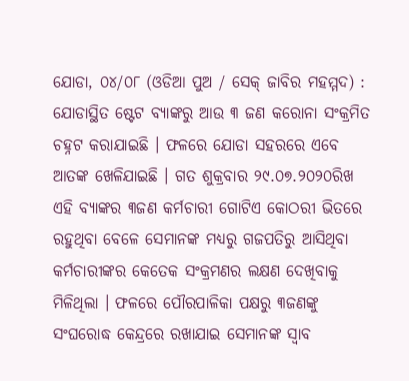ଯୋଡା, ୦୪/୦୮ (ଓଡିଆ ପୁଅ / ସେକ୍ ଜାବିର ମହମ୍ମଦ) : ଯୋଡାସ୍ଥିତ ଷ୍ଟେଟ ବ୍ୟାଙ୍କରୁ ଆଉ ୩ ଜଣ କରୋନା ସଂକ୍ରମିତ ଚହ୍ନଟ କରାଯାଇଛି । ଫଳରେ ଯୋଡା ସହରରେ ଏବେ ଆତଙ୍କ ଖେଳିଯାଇଛି । ଗତ ଶୁକ୍ରବାର ୨୯.୦୭.୨୦୨୦ରିଖ ଏହି ବ୍ୟାଙ୍କର ୩ଜଣ କର୍ମଚାରୀ ଗୋଟିଏ କୋଠରୀ ଭିତରେ ରହୁଥିବା ବେଳେ ସେମାନଙ୍କ ମଧ୍ୟରୁ ଗଜପତିରୁ ଆସିଥିବା କର୍ମଚାରୀଙ୍କର କେତେକ ସଂକ୍ରମଣର ଲକ୍ଷଣ ଦେଖିବାକୁ ମିଳିଥିଲା । ଫଳରେ ପୌରପାଳିକା ପକ୍ଷରୁ ୩ଜଣଙ୍କୁ ସଂଘରୋଦ୍ଧ କେନ୍ଦ୍ରରେ ରଖାଯାଇ ସେମାନଙ୍କ ସ୍ୱାବ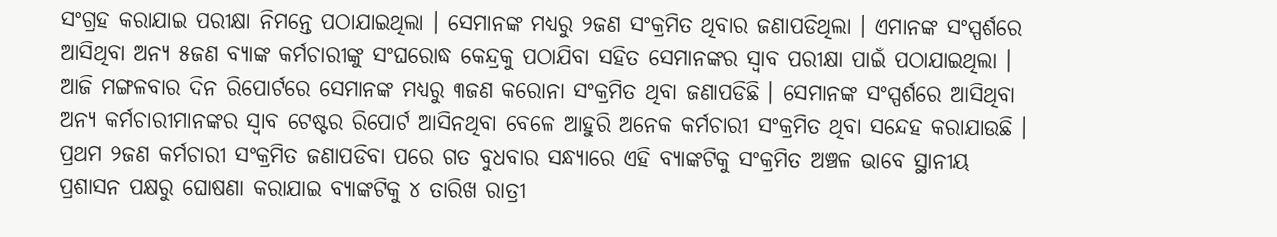ସଂଗ୍ରହ କରାଯାଇ ପରୀକ୍ଷା ନିମନ୍ତେ ପଠାଯାଇଥିଲା । ସେମାନଙ୍କ ମଧ୍ୟରୁ ୨ଜଣ ସଂକ୍ରମିତ ଥିବାର ଜଣାପଡିଥିଲା । ଏମାନଙ୍କ ସଂସ୍ପର୍ଶରେ ଆସିଥିବା ଅନ୍ୟ ୫ଜଣ ବ୍ୟାଙ୍କ କର୍ମଚାରୀଙ୍କୁ ସଂଘରୋଦ୍ଧ କେନ୍ଦ୍ରକୁ ପଠାଯିବା ସହିତ ସେମାନଙ୍କର ସ୍ୱାବ ପରୀକ୍ଷା ପାଇଁ ପଠାଯାଇଥିଲା । ଆଜି ମଙ୍ଗଳବାର ଦିନ ରିପୋର୍ଟରେ ସେମାନଙ୍କ ମଧ୍ୟରୁ ୩ଜଣ କରୋନା ସଂକ୍ରମିତ ଥିବା ଜଣାପଡିଛି । ସେମାନଙ୍କ ସଂସ୍ପର୍ଶରେ ଆସିଥିବା ଅନ୍ୟ କର୍ମଚାରୀମାନଙ୍କର ସ୍ୱାବ ଟେଷ୍ଟର ରିପୋର୍ଟ ଆସିନଥିବା ବେଳେ ଆହୁରି ଅନେକ କର୍ମଚାରୀ ସଂକ୍ରମିତ ଥିବା ସନ୍ଦେହ କରାଯାଉଛି । ପ୍ରଥମ ୨ଜଣ କର୍ମଚାରୀ ସଂକ୍ରମିତ ଜଣାପଡିବା ପରେ ଗତ ବୁଧବାର ସନ୍ଧ୍ୟାରେ ଏହି ବ୍ୟାଙ୍କଟିକୁ ସଂକ୍ରମିତ ଅଞ୍ଚଳ ଭାବେ ସ୍ଥାନୀୟ ପ୍ରଶାସନ ପକ୍ଷରୁ ଘୋଷଣା କରାଯାଇ ବ୍ୟାଙ୍କଟିକୁ ୪ ତାରିଖ ରାତ୍ରୀ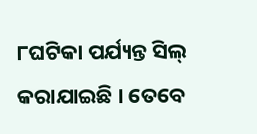୮ଘଟିକା ପର୍ଯ୍ୟନ୍ତ ସିଲ୍ କରାଯାଇଛି । ତେବେ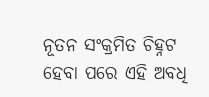ନୂତନ ସଂକ୍ରମିତ ଚିହ୍ନଟ ହେବା ପରେ ଏହି ଅବଧି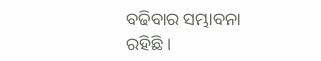ବଢିବାର ସମ୍ଭାବନା ରହିଛି ।